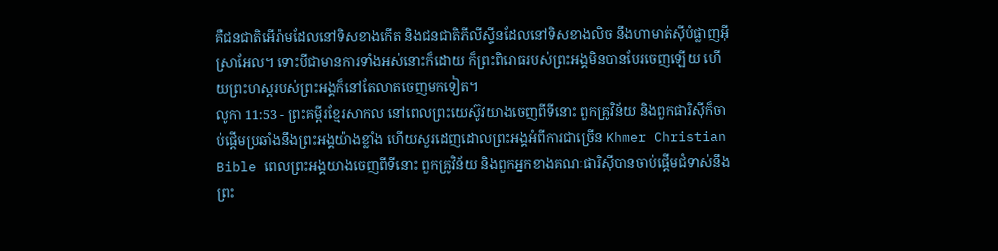គឺជនជាតិអើរ៉ាមដែលនៅទិសខាងកើត និងជនជាតិភីលីស្ទីនដែលនៅទិសខាងលិច នឹងហាមាត់ស៊ីបំផ្លាញអ៊ីស្រាអែល។ ទោះបីជាមានការទាំងអស់នោះក៏ដោយ ក៏ព្រះពិរោធរបស់ព្រះអង្គមិនបានបែរចេញឡើយ ហើយព្រះហស្តរបស់ព្រះអង្គក៏នៅតែលាតចេញមកទៀត។
លូកា 11:53 - ព្រះគម្ពីរខ្មែរសាកល នៅពេលព្រះយេស៊ូវយាងចេញពីទីនោះ ពួកគ្រូវិន័យ និងពួកផារិស៊ីក៏ចាប់ផ្ដើមប្រឆាំងនឹងព្រះអង្គយ៉ាងខ្លាំង ហើយសួរដេញដោលព្រះអង្គអំពីការជាច្រើន Khmer Christian Bible ពេលព្រះអង្គយាងចេញពីទីនោះ ពួកគ្រូវិន័យ និងពួកអ្នកខាងគណៈផារិស៊ីបានចាប់ផ្ដើមជំទាស់នឹងព្រះ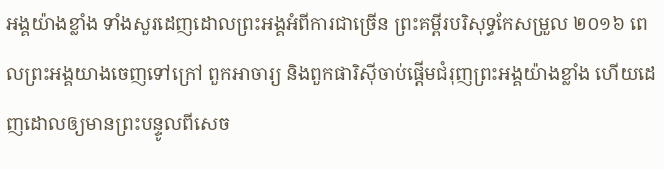អង្គយ៉ាងខ្លាំង ទាំងសួរដេញដោលព្រះអង្គអំពីការជាច្រើន ព្រះគម្ពីរបរិសុទ្ធកែសម្រួល ២០១៦ ពេលព្រះអង្គយាងចេញទៅក្រៅ ពួកអាចារ្យ និងពួកផារិស៊ីចាប់ផ្តើមជំរុញព្រះអង្គយ៉ាងខ្លាំង ហើយដេញដោលឲ្យមានព្រះបន្ទូលពីសេច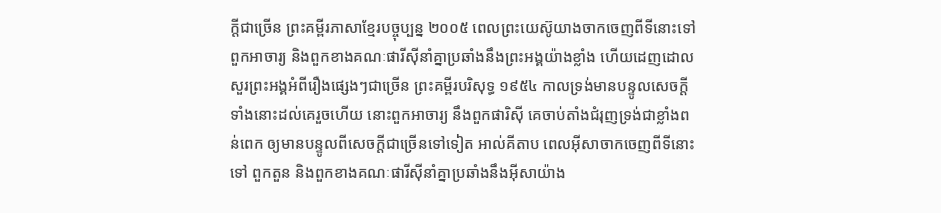ក្តីជាច្រើន ព្រះគម្ពីរភាសាខ្មែរបច្ចុប្បន្ន ២០០៥ ពេលព្រះយេស៊ូយាងចាកចេញពីទីនោះទៅ ពួកអាចារ្យ និងពួកខាងគណៈផារីស៊ីនាំគ្នាប្រឆាំងនឹងព្រះអង្គយ៉ាងខ្លាំង ហើយដេញដោលសួរព្រះអង្គអំពីរឿងផ្សេងៗជាច្រើន ព្រះគម្ពីរបរិសុទ្ធ ១៩៥៤ កាលទ្រង់មានបន្ទូលសេចក្ដីទាំងនោះដល់គេរួចហើយ នោះពួកអាចារ្យ នឹងពួកផារិស៊ី គេចាប់តាំងជំរុញទ្រង់ជាខ្លាំងពន់ពេក ឲ្យមានបន្ទូលពីសេចក្ដីជាច្រើនទៅទៀត អាល់គីតាប ពេលអ៊ីសាចាកចេញពីទីនោះទៅ ពួកតួន និងពួកខាងគណៈផារីស៊ីនាំគ្នាប្រឆាំងនឹងអ៊ីសាយ៉ាង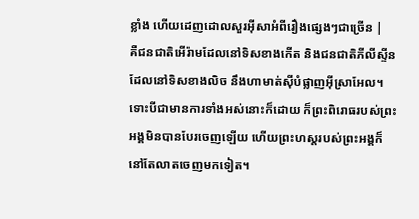ខ្លាំង ហើយដេញដោលសួរអ៊ីសាអំពីរឿងផ្សេងៗជាច្រើន |
គឺជនជាតិអើរ៉ាមដែលនៅទិសខាងកើត និងជនជាតិភីលីស្ទីនដែលនៅទិសខាងលិច នឹងហាមាត់ស៊ីបំផ្លាញអ៊ីស្រាអែល។ ទោះបីជាមានការទាំងអស់នោះក៏ដោយ ក៏ព្រះពិរោធរបស់ព្រះអង្គមិនបានបែរចេញឡើយ ហើយព្រះហស្តរបស់ព្រះអង្គក៏នៅតែលាតចេញមកទៀត។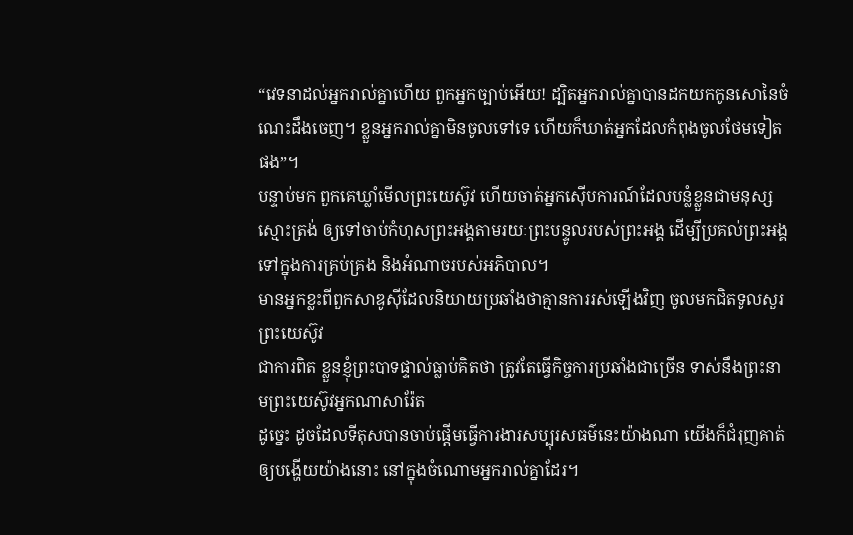“វេទនាដល់អ្នករាល់គ្នាហើយ ពួកអ្នកច្បាប់អើយ! ដ្បិតអ្នករាល់គ្នាបានដកយកកូនសោនៃចំណេះដឹងចេញ។ ខ្លួនអ្នករាល់គ្នាមិនចូលទៅទេ ហើយក៏ឃាត់អ្នកដែលកំពុងចូលថែមទៀតផង”។
បន្ទាប់មក ពួកគេឃ្លាំមើលព្រះយេស៊ូវ ហើយចាត់អ្នកស៊ើបការណ៍ដែលបន្លំខ្លួនជាមនុស្សស្មោះត្រង់ ឲ្យទៅចាប់កំហុសព្រះអង្គតាមរយៈព្រះបន្ទូលរបស់ព្រះអង្គ ដើម្បីប្រគល់ព្រះអង្គទៅក្នុងការគ្រប់គ្រង និងអំណាចរបស់អភិបាល។
មានអ្នកខ្លះពីពួកសាឌូស៊ីដែលនិយាយប្រឆាំងថាគ្មានការរស់ឡើងវិញ ចូលមកជិតទូលសួរព្រះយេស៊ូវ
ជាការពិត ខ្លួនខ្ញុំព្រះបាទផ្ទាល់ធ្លាប់គិតថា ត្រូវតែធ្វើកិច្ចការប្រឆាំងជាច្រើន ទាស់នឹងព្រះនាមព្រះយេស៊ូវអ្នកណាសារ៉ែត
ដូច្នេះ ដូចដែលទីតុសបានចាប់ផ្ដើមធ្វើការងារសប្បុរសធម៌នេះយ៉ាងណា យើងក៏ជំរុញគាត់ឲ្យបង្ហើយយ៉ាងនោះ នៅក្នុងចំណោមអ្នករាល់គ្នាដែរ។